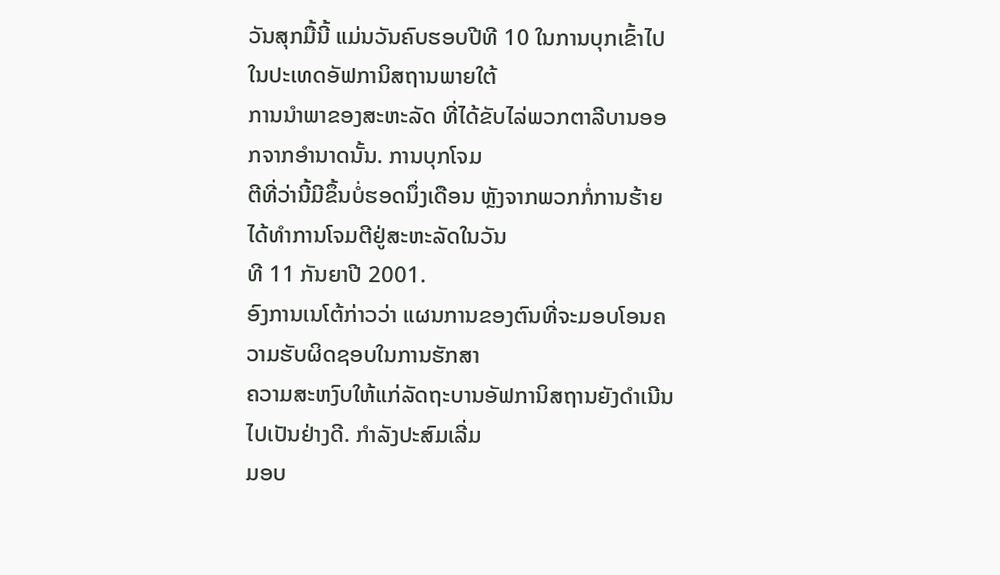ວັນສຸກມື້ນີ້ ແມ່ນວັນຄົບຮອບປີທີ 10 ໃນການບຸກເຂົ້າໄປໃນປະເທດອັຟການິສຖານພາຍໃຕ້
ການນຳພາຂອງສະຫະລັດ ທີ່ໄດ້ຂັບໄລ່ພວກຕາລີບານອອກຈາກອຳນາດນັ້ນ. ການບຸກໂຈມ
ຕີທີ່ວ່ານີ້ມີຂຶ້ນບໍ່ຮອດນຶ່ງເດືອນ ຫຼັງຈາກພວກກໍ່ການຮ້າຍໄດ້ທຳການໂຈມຕີຢູ່ສະຫະລັດໃນວັນ
ທີ 11 ກັນຍາປີ 2001.
ອົງການເນໂຕ້ກ່າວວ່າ ແຜນການຂອງຕົນທີ່ຈະມອບໂອນຄວາມຮັບຜິດຊອບໃນການຮັກສາ
ຄວາມສະຫງົບໃຫ້ແກ່ລັດຖະບານອັຟການິສຖານຍັງດຳເນີນໄປເປັນຢ່າງດີ. ກຳລັງປະສົມເລີ່ມ
ມອບ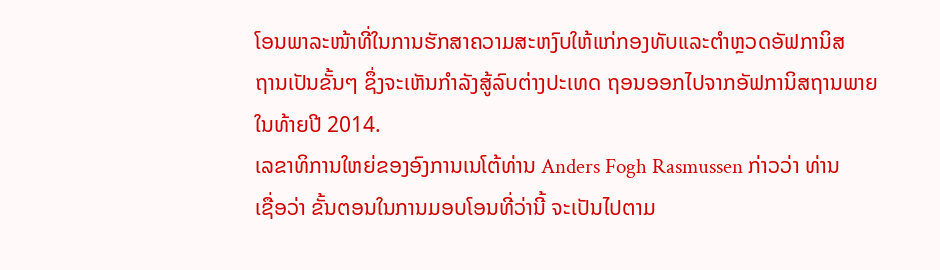ໂອນພາລະໜ້າທີ່ໃນການຮັກສາຄວາມສະຫງົບໃຫ້ແກ່ກອງທັບແລະຕຳຫຼວດອັຟການິສ
ຖານເປັນຂັ້ນໆ ຊຶ່ງຈະເຫັນກຳລັງສູ້ລົບຕ່າງປະເທດ ຖອນອອກໄປຈາກອັຟການິສຖານພາຍ
ໃນທ້າຍປີ 2014.
ເລຂາທິການໃຫຍ່ຂອງອົງການເນໂຕ້ທ່ານ Anders Fogh Rasmussen ກ່າວວ່າ ທ່ານ
ເຊື່ອວ່າ ຂັ້ນຕອນໃນການມອບໂອນທີ່ວ່ານີ້ ຈະເປັນໄປຕາມ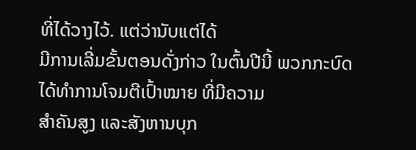ທີ່ໄດ້ວາງໄວ້. ແຕ່ວ່ານັບແຕ່ໄດ້
ມີການເລີ່ມຂັ້ນຕອນດັ່ງກ່າວ ໃນຕົ້ນປີນີ້ ພວກກະບົດໄດ້ທຳການໂຈມຕີເປົ້າໝາຍ ທີ່ມີຄວາມ
ສຳຄັນສູງ ແລະສັງຫານບຸກ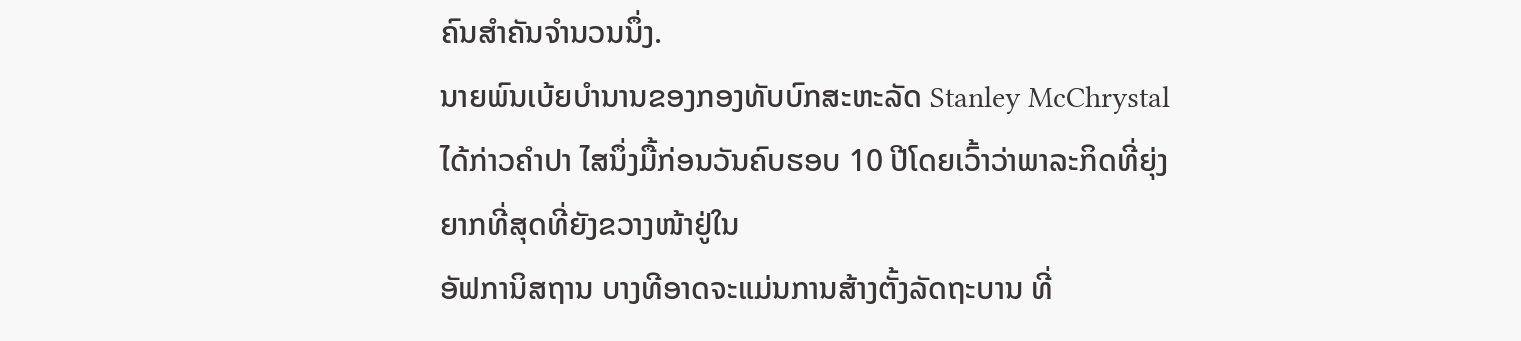ຄົນສຳຄັນຈຳນວນນຶ່ງ.
ນາຍພົນເບ້ຍບຳນານຂອງກອງທັບບົກສະຫະລັດ Stanley McChrystal ໄດ້ກ່າວຄຳປາ ໄສນຶ່ງມື້ກ່ອນວັນຄົບຮອບ 10 ປີໂດຍເວົ້າວ່າພາລະກິດທີ່ຍຸ່ງຍາກທີ່ສຸດທີ່ຍັງຂວາງໜ້າຢູ່ໃນ
ອັຟການິສຖານ ບາງທີອາດຈະແມ່ນການສ້າງຕັ້ງລັດຖະບານ ທີ່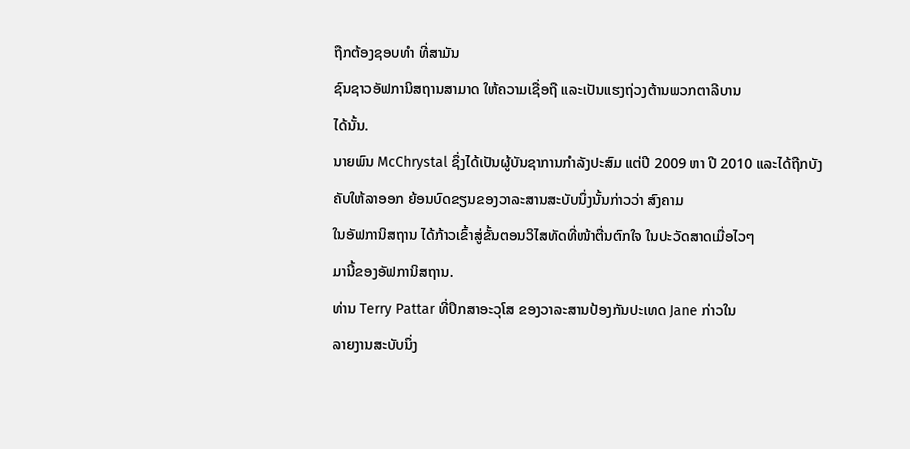ຖືກຕ້ອງຊອບທຳ ທີ່ສາມັນ
ຊົນຊາວອັຟການິສຖານສາມາດ ໃຫ້ຄວາມເຊື່ອຖື ແລະເປັນແຮງຖ່ວງຕ້ານພວກຕາລີບານ
ໄດ້ນັ້ນ.
ນາຍພົນ McChrystal ຊຶ່ງໄດ້ເປັນຜູ້ບັນຊາການກຳລັງປະສົມ ແຕ່ປີ 2009 ຫາ ປີ 2010 ແລະໄດ້ຖືກບັງຄັບໃຫ້ລາອອກ ຍ້ອນບົດຂຽນຂອງວາລະສານສະບັບນຶ່ງນັ້ນກ່າວວ່າ ສົງຄາມ
ໃນອັຟການິສຖານ ໄດ້ກ້າວເຂົ້າສູ່ຂັ້ນຕອນວິໄສທັດທີ່ໜ້າຕື່ນຕົກໃຈ ໃນປະວັດສາດເມື່ອໄວໆ
ມານີ້ຂອງອັຟການິສຖານ.
ທ່ານ Terry Pattar ທີ່ປຶກສາອະວຸໂສ ຂອງວາລະສານປ້ອງກັນປະເທດ Jane ກ່າວໃນ
ລາຍງານສະບັບນຶ່ງ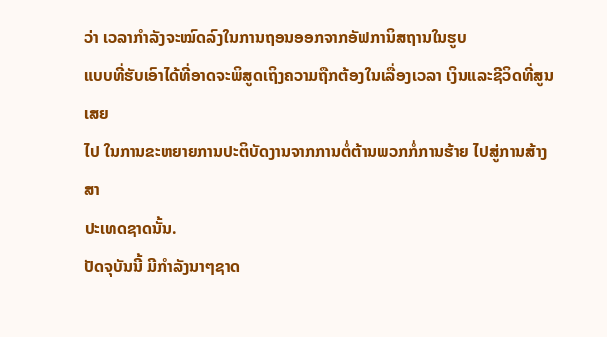ວ່າ ເວລາກຳລັງຈະໝົດລົງໃນການຖອນອອກຈາກອັຟການິສຖານໃນຮູບ
ແບບທີ່ຮັບເອົາໄດ້ທີ່ອາດຈະພິສູດເຖິງຄວາມຖືກຕ້ອງໃນເລື່ອງເວລາ ເງິນແລະຊີວິດທີ່ສູນເສຍ
ໄປ ໃນການຂະຫຍາຍການປະຕິບັດງານຈາກການຕໍ່ຕ້ານພວກກໍ່ການຮ້າຍ ໄປສູ່ການສ້າງສາ
ປະເທດຊາດນັ້ນ.
ປັດຈຸບັນນີ້ ມີກຳລັງນາໆຊາດ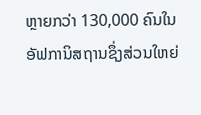ຫຼາຍກວ່າ 130,000 ຄົນໃນອັຟການິສຖານຊຶ່ງສ່ວນໃຫຍ່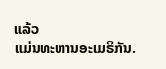ແລ້ວ
ແມ່ນທະຫານອະເມຣິກັນ.